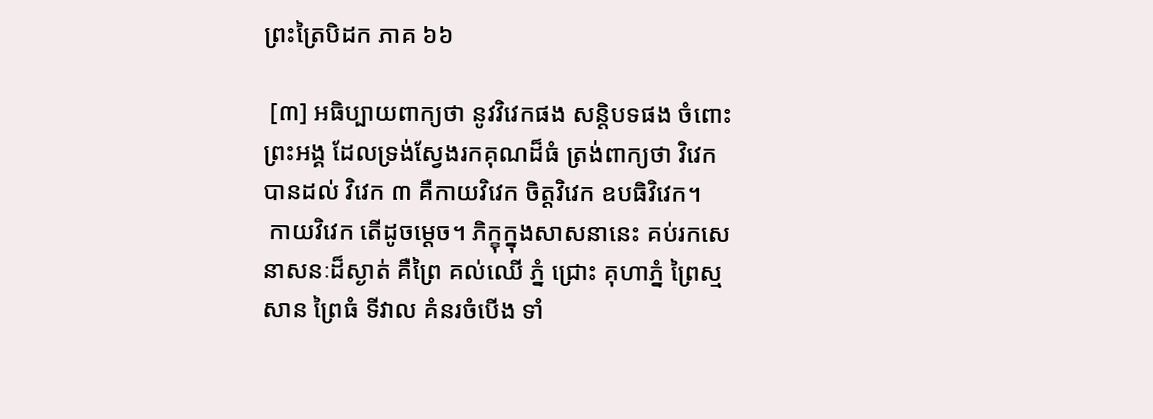ព្រះត្រៃបិដក ភាគ ៦៦

 [៣] អធិប្បាយពាក្យថា នូវវិវេកផង សន្តិបទផង ចំពោះព្រះអង្គ ដែលទ្រង់ស្វែងរកគុណដ៏ធំ ត្រង់ពាក្យថា វិវេក បានដល់ វិវេក ៣ គឺកាយវិវេក ចិត្តវិវេក ឧបធិវិវេក។
 កាយវិវេក តើដូចម្តេច។ ភិក្ខុក្នុងសាសនានេះ គប់រកសេនាសនៈដ៏ស្ងាត់ គឺព្រៃ គល់ឈើ ភ្នំ ជ្រោះ គុហាភ្នំ ព្រៃស្មសាន ព្រៃធំ ទីវាល គំនរចំបើង ទាំ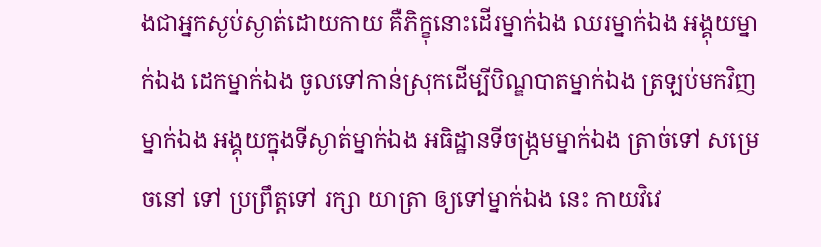ងជាអ្នកស្ងប់ស្ងាត់ដោយកាយ គឺភិក្ខុនោះដើរម្នាក់ឯង ឈរម្នាក់ឯង អង្គុយម្នាក់ឯង ដេកម្នាក់ឯង ចូលទៅកាន់ស្រុកដើម្បីបិណ្ឌបាតម្នាក់ឯង ត្រឡប់មកវិញម្នាក់ឯង អង្គុយក្នុងទីស្ងាត់ម្នាក់ឯង អធិដ្ឋានទីចង្រ្កមម្នាក់ឯង ត្រាច់ទៅ សម្រេចនៅ ទៅ ប្រព្រឹត្តទៅ រក្សា យាត្រា ឲ្យទៅម្នាក់ឯង នេះ កាយវិវេ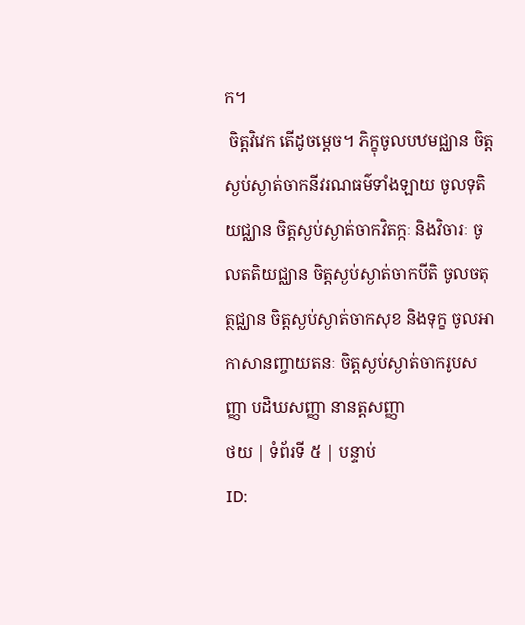ក។
 ចិត្តវិវេក តើដូចម្តេច។ ភិក្ខុចូលបឋមជ្ឈាន ចិត្តស្ងប់ស្ងាត់ចាកនីវរណធម៌ទាំងឡាយ ចូលទុតិយជ្ឈាន ចិត្តស្ងប់ស្ងាត់ចាកវិតក្កៈ និងវិចារៈ ចូលតតិយជ្ឈាន ចិត្តស្ងប់ស្ងាត់ចាកបីតិ ចូលចតុត្ថជ្ឈាន ចិត្តស្ងប់ស្ងាត់ចាកសុខ និងទុក្ខ ចូលអាកាសានញ្ចាយតនៈ ចិត្តស្ងប់ស្ងាត់ចាករូបសញ្ញា បដិឃសញ្ញា នានត្តសញ្ញា
ថយ | ទំព័រទី ៥ | បន្ទាប់
ID: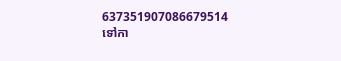637351907086679514
ទៅកា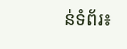ន់ទំព័រ៖